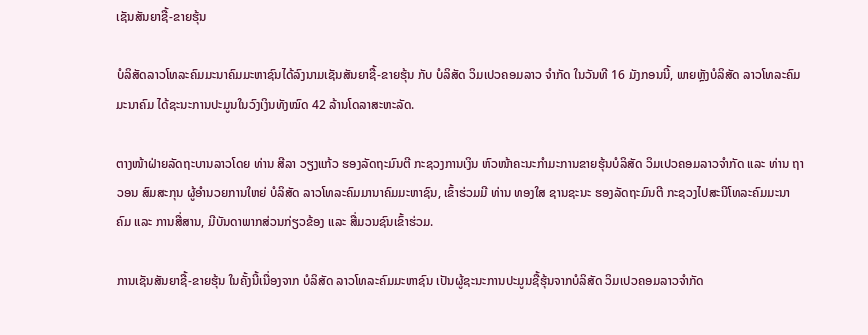ເຊັນສັນຍາຊື້-ຂາຍຮຸ້ນ

ບໍລິສັດລາວໂທລະຄົມມະນາຄົມມະຫາຊົນໄດ້ລົງນາມເຊັນສັນຍາຊື້-ຂາຍຮຸ້ນ ກັບ ບໍລິສັດ ວິມເປວຄອມລາວ ຈໍາກັດ ໃນວັນທີ 16 ມັງກອນນີ້, ພາຍຫຼັງບໍລິສັດ ລາວໂທລະຄົມມະນາຄົມ ໄດ້ຊະນະການປະມູນໃນວົງເງິນທັງໝົດ 42 ລ້ານໂດລາສະຫະລັດ.

ຕາງໜ້າຝ່າຍລັດຖະບານລາວໂດຍ ທ່ານ ສີລາ ວຽງແກ້ວ ຮອງລັດຖະມົນຕີ ກະຊວງການເງິນ ຫົວໜ້າຄະນະກໍາມະການຂາຍຮຸ້ນບໍລິສັດ ວິມເປວຄອມລາວຈໍາກັດ ແລະ ທ່ານ ຖາວອນ ສົມສະກຸນ ຜູ້ອໍານວຍການໃຫຍ່ ບໍລິສັດ ລາວໂທລະຄົມມານາຄົມມະຫາຊົນ, ເຂົ້າຮ່ວມມີ ທ່ານ ທອງໃສ ຊານຊະນະ ຮອງລັດຖະມົນຕີ ກະຊວງໄປສະນີໂທລະຄົມມະນາຄົມ ແລະ ການສື່ສານ, ມີບັນດາພາກສ່ວນກ່ຽວຂ້ອງ ແລະ ສື່ມວນຊົນເຂົ້າຮ່ວມ.

ການເຊັນສັນຍາຊື້-ຂາຍຮຸ້ນ ໃນຄັ້ງນີ້ເນື່ອງຈາກ ບໍລິສັດ ລາວໂທລະຄົມມະຫາຊົນ ເປັນຜູ້ຊະນະການປະມູນຊື້ຮຸ້ນຈາກບໍລິສັດ ວິມເປວຄອມລາວຈໍາກັດ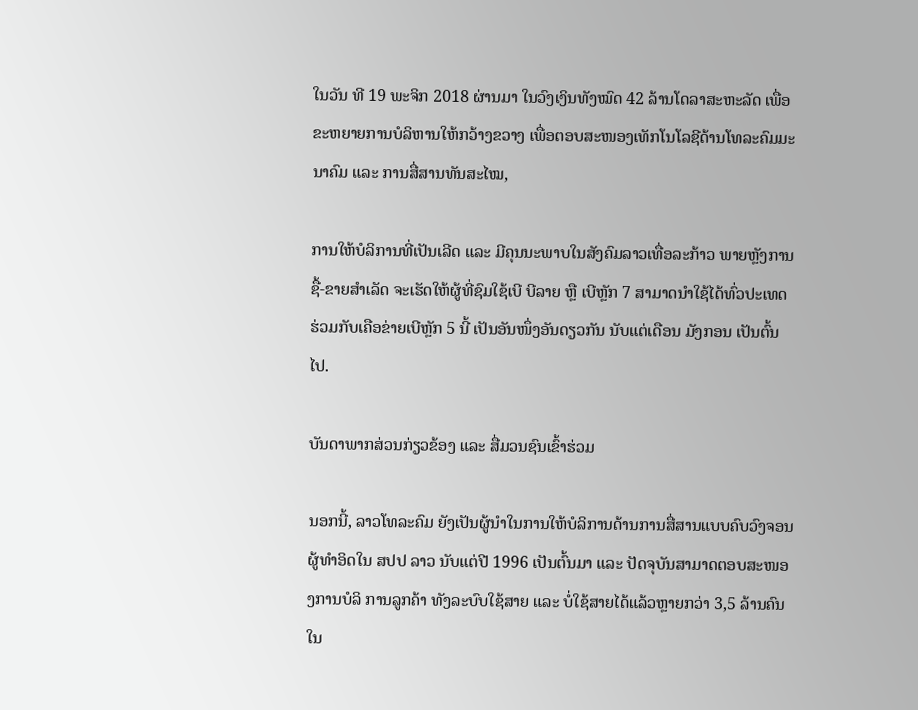ໃນວັນ ທີ 19 ພະຈິກ 2018 ຜ່ານມາ ໃນວົງເງິນທັງໝົດ 42 ລ້ານໂດລາສະຫະລັດ ເພື່ອຂະຫຍາຍການບໍລິຫານໃຫ້ກວ້າງຂວາງ ເພື່ອຕອບສະໜອງເທັກໂນໂລຊີດ້ານໂທລະຄົມມະນາຄົມ ແລະ ການສື່ສານທັນສະໄໝ,

ການໃຫ້ບໍລິການທີ່ເປັນເລີດ ແລະ ມີຄຸນນະພາບໃນສັງຄົມລາວເທື່ອລະກ້າວ ພາຍຫຼັງການຊື້-ຂາຍສໍາເລັດ ຈະເຮັດໃຫ້ຜູ້ທີ່ຊົມໃຊ້ເບີ ບີລາຍ ຫຼື ເບີຫຼັກ 7 ສາມາດນໍາໃຊ້ໄດ້ທົ່ວປະເທດ ຮ່ວມກັບເຄືອຂ່າຍເບີຫຼັກ 5 ນີ້ ເປັນອັນໜຶ່ງອັນດຽວກັນ ນັບແຕ່ເດືອນ ມັງກອນ ເປັນຕົ້ນໄປ.

ບັນດາພາກສ່ວນກ່ຽວຂ້ອງ ແລະ ສື່ມວນຊົນເຂົ້າຮ່ວມ

ນອກນີ້, ລາວໂທລະຄົມ ຍັງເປັນຜູ້ນໍາໃນການໃຫ້ບໍລິການດ້ານການສື່ສານແບບຄົບວົງຈອນ ຜູ້ທໍາອິດໃນ ສປປ ລາວ ນັບແຕ່ປີ 1996 ເປັນຕົ້ນມາ ແລະ ປັດຈຸບັນສາມາດຕອບສະໜອງການບໍລິ ການລູກຄ້າ ທັງລະບົບໃຊ້ສາຍ ແລະ ບໍ່ໃຊ້ສາຍໄດ້ແລ້ວຫຼາຍກວ່າ 3,5 ລ້ານຄົນ ໃນ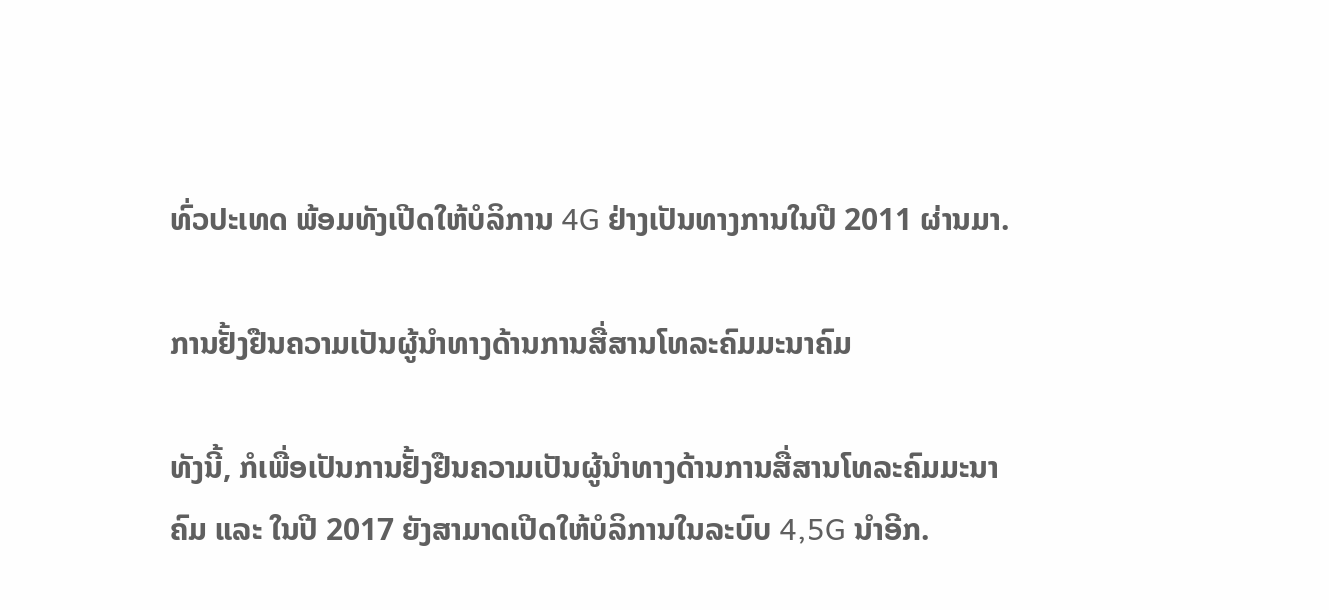ທົ່ວປະເທດ ພ້ອມທັງເປີດໃຫ້ບໍລິການ 4G ຢ່າງເປັນທາງການໃນປີ 2011 ຜ່ານມາ.

ການຢັ້ງຢືນຄວາມເປັນຜູ້ນໍາທາງດ້ານການສື່ສານໂທລະຄົມມະນາຄົມ

ທັງນີ້, ກໍເພື່ອເປັນການຢັ້ງຢືນຄວາມເປັນຜູ້ນໍາທາງດ້ານການສື່ສານໂທລະຄົມມະນາຄົມ ແລະ ໃນປີ 2017 ຍັງສາມາດເປີດໃຫ້ບໍລິການໃນລະບົບ 4,5G ນໍາອີກ.